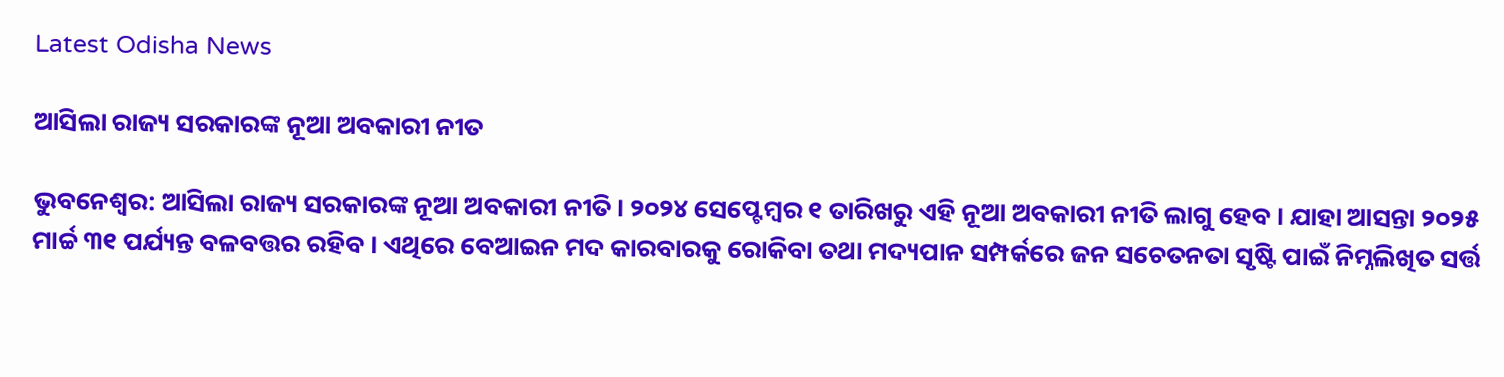Latest Odisha News

ଆସିଲା ରାଜ୍ୟ ସରକାରଙ୍କ ନୂଆ ଅବକାରୀ ନୀତ

ଭୁବନେଶ୍ୱର: ଆସିଲା ରାଜ୍ୟ ସରକାରଙ୍କ ନୂଆ ଅବକାରୀ ନୀତି । ୨୦୨୪ ସେପ୍ଟେମ୍ବର ୧ ତାରିଖରୁ ଏହି ନୂଆ ଅବକାରୀ ନୀତି ଲାଗୁ ହେବ । ଯାହା ଆସନ୍ତା ୨୦୨୫ ମାର୍ଚ୍ଚ ୩୧ ପର୍ଯ୍ୟନ୍ତ ବଳବତ୍ତର ରହିବ । ଏଥିରେ ବେଆଇନ ମଦ କାରବାରକୁ ରୋକିବା ତଥା ମଦ୍ୟପାନ ସମ୍ପର୍କରେ ଜନ ସଚେତନତା ସୃଷ୍ଟି ପାଇଁ ନିମ୍ନଲିଖିତ ସର୍ତ୍ତ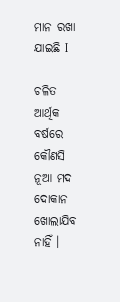ମାନ ରଖା ଯାଇଛି I

ଚଳିତ ଆର୍ଥିକ ବର୍ଷରେ କୌଣସି ନୂଆ ମଦ ଦୋକାନ ଖୋଲାଯିବ ନାହିଁ ।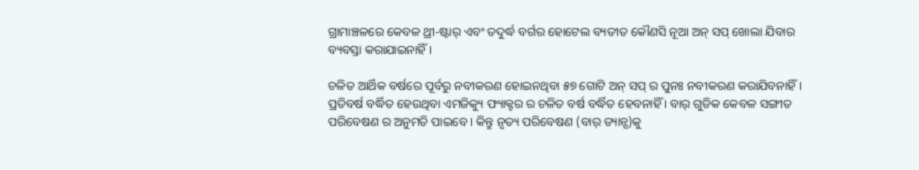ଗ୍ରାମାଞ୍ଚଳରେ କେବଳ ଥ୍ରୀ-ଷ୍ଟାର୍ ଏବଂ ତଦୁର୍ଦ୍ଧ ବର୍ଗର ହୋଟେଲ ବ୍ୟତୀତ କୌଣସି ନୂଆ ଅନ୍ ସପ୍ ଖୋଲା ଯିବାର ବ୍ୟବସ୍ତା କରାଯାଇନାହିଁ ।

ଚଳିତ ଆର୍ଥିକ ବର୍ଷରେ ପୂର୍ବରୁ ନବୀକରଣ ହୋଇନଥିବା ୫୭ ଗୋଟି ଅନ୍ ସପ୍ ର ପୁନଃ ନବୀକରଣ କରାଯିବନାହିଁ । ପ୍ରତିବର୍ଷ ବର୍ଦ୍ଧିତ ହେଉଥିବା ଏମଜିକ୍ୟୁ ଫ୍ୟାକ୍ଟର ର ଚଳିତ ବର୍ଷ ବର୍ଦ୍ଧିତ ହେବନାହିଁ । ବାର୍ ଗୁଡିକ କେବଳ ସଙ୍ଗୀତ ପରିବେଷଣ ର ଅନୁମତି ପାଇବେ । କିନ୍ତୁ ନୃତ୍ୟ ପରିବେଷଣ (ବାର୍ ଡ୍ୟାନ୍ସ)କୁ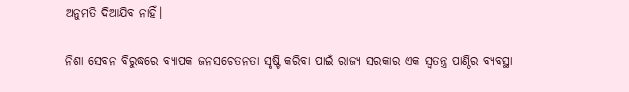ଅନୁମତି ଦିଆଯିବ ନାହିଁ।

ନିଶା ସେବନ ବିରୁଦ୍ଧରେ ବ୍ୟାପକ ଜନସଚେତନତା ସୃଷ୍ଟି କରିବା ପାଇଁ ରାଜ୍ୟ ସରକାର ଏକ ସ୍ଵତନ୍ତ୍ର ପାଣ୍ଠିର ବ୍ୟବସ୍ଥା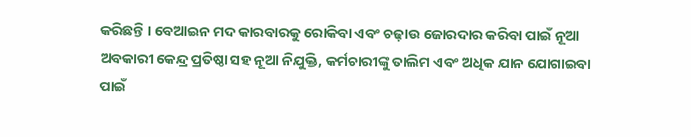କରିଛନ୍ତି । ବେଆଇନ ମଦ କାରବାରକୁ ରୋକିବା ଏବଂ ଚଢ଼ାଉ ଜୋରଦାର କରିବା ପାଇଁ ନୂଆ ଅବକାରୀ କେନ୍ଦ୍ର ପ୍ରତିଷ୍ଠା ସହ ନୂଆ ନିଯୁକ୍ତି, କର୍ମଚାରୀଙ୍କୁ ତାଲିମ ଏବଂ ଅଧିକ ଯାନ ଯୋଗାଇବା ପାଇଁ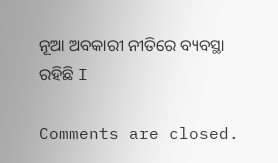ନୂଆ ଅବକାରୀ ନୀତିରେ ବ୍ୟବସ୍ଥା ରହିଛି I

Comments are closed.